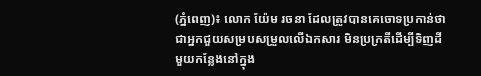(ភ្នំពេញ)៖ លោក យ៉ែម រចនា ដែលត្រូវបានគេចោទប្រកាន់ថា ជាអ្នកជួយសម្របសម្រួលលើឯកសារ មិនប្រក្រតីដើម្បីទិញដីមួយកន្លែងនៅក្នុង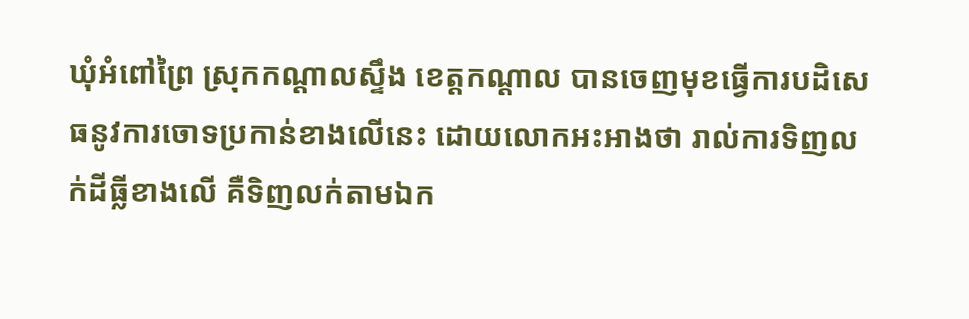ឃុំអំពៅព្រៃ ស្រុកកណ្ដាលស្ទឹង ខេត្តកណ្ដាល បានចេញមុខធ្វើការបដិសេធនូវការចោទប្រកាន់ខាងលើនេះ ដោយលោកអះអាងថា រាល់ការទិញលក់ដីធ្លីខាងលើ គឺទិញលក់តាមឯក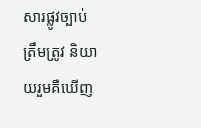សារផ្លូវច្បាប់ ត្រឹមត្រូវ និយាយរួមគឺឃើញ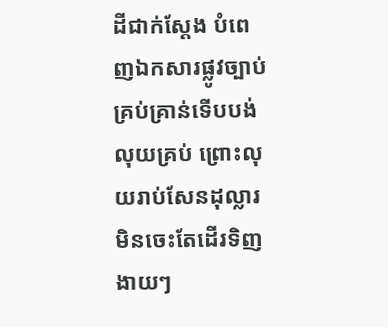ដីជាក់ស្ដែង បំពេញឯកសារផ្លូវច្បាប់គ្រប់គ្រាន់ទើបបង់លុយគ្រប់ ព្រោះលុយរាប់សែនដុល្លារ មិនចេះតែដើរទិញងាយៗ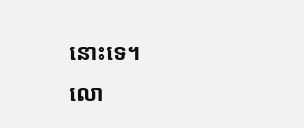នោះទេ។
លោ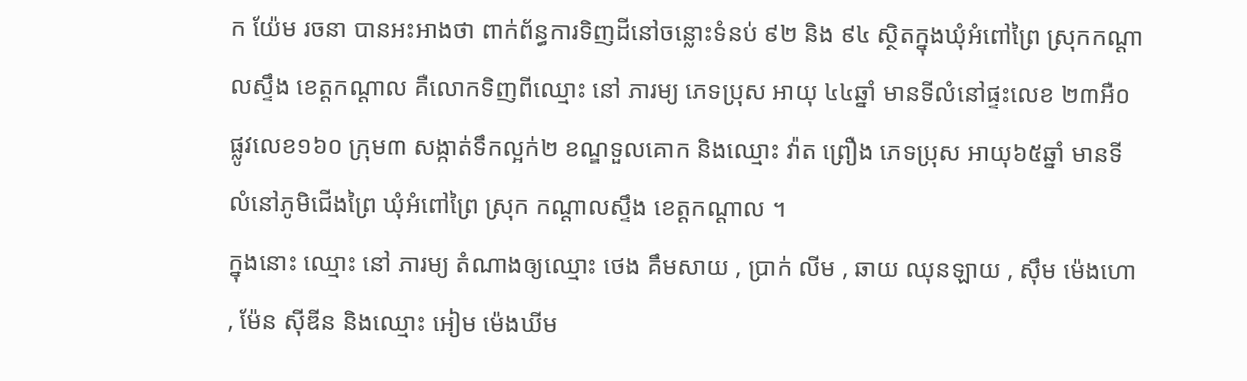ក យ៉ែម រចនា បានអះអាងថា ពាក់ព័ន្ធការទិញដីនៅចន្លោះទំនប់ ៩២ និង ៩៤ ស្ថិតក្នុងឃុំអំពៅព្រៃ ស្រុកកណ្ដាលស្ទឹង ខេត្តកណ្ដាល គឺលោកទិញពីឈ្មោះ នៅ ភារម្យ ភេទប្រុស អាយុ ៤៤ឆ្នាំ មានទីលំនៅផ្ទះលេខ ២៣អឺ០ ផ្លូវលេខ១៦០ ក្រុម៣ សង្កាត់ទឹកល្អក់២ ខណ្ឌទួលគោក និងឈ្មោះ វ៉ាត ព្រឿង ភេទប្រុស អាយុ៦៥ឆ្នាំ មានទីលំនៅភូមិជើងព្រៃ ឃុំអំពៅព្រៃ ស្រុក កណ្ដាលស្ទឹង ខេត្តកណ្ដាល ។
ក្នុងនោះ ឈ្មោះ នៅ ភារម្យ តំណាងឲ្យឈ្មោះ ថេង គឹមសាយ , ប្រាក់ លីម , ឆាយ ឈុនឡាយ , ស៊ឹម ម៉េងហោ , ម៉ែន ស៊ីឌីន និងឈ្មោះ អៀម ម៉េងឃីម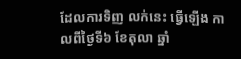ដែលការទិញ លក់នេះ ធ្វើឡើង កាលពីថ្ងៃទី៦ ខែតុលា ឆ្នាំ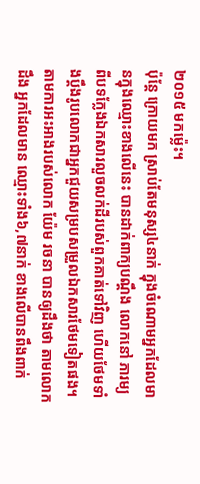២០១៥ មកម្ល៉េះ។
ប៉ុន្តែ ក្រោយមក ស្រាប់តែមនុស្ស៤នាក់ ក្នុងចំណោមអ្នកដែលមានក្នុងឈ្មោះខាងលើនេះ បានដាក់ពាក្យបណ្ដឹង លោកនៅ ភារម្យ ពីបទក្លែងឯកសារលួចលក់ដីរបស់ពួកគាត់ទៅវិញ ហើយថែមទាំងប្ដឹងរូបលោកជាអ្នកជួយសម្របសម្រួលឯកសារថែមទៀតផង។
តាមការអះអាងរបស់លោក យ៉ែម រចនា បានឲ្យដឹងថា តាមលោកដឹង អ្នកដែលមាន ឈ្មោះទាំង៦,៧នាក់ ខាងលើបានពឹងពាក់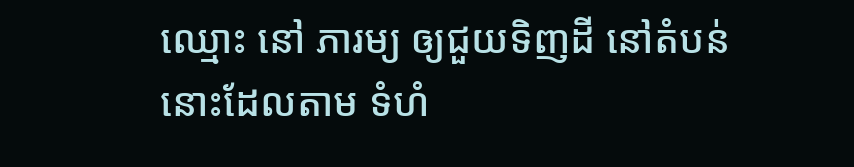ឈ្មោះ នៅ ភារម្យ ឲ្យជួយទិញដី នៅតំបន់នោះដែលតាម ទំហំ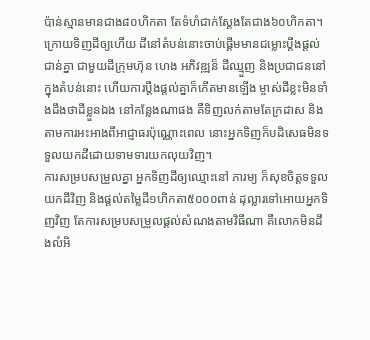ប៉ាន់ស្មានមានជាង៨០ហិកតា តែទំហំជាក់ស្ដែងតែជាង៦០ហិកតា។
ក្រោយទិញដីឲ្យហើយ ដីនៅតំបន់នោះចាប់ផ្ដើមមានជម្លោះប្ដឹងផ្ដល់ជាន់គ្នា ជាមួយដីក្រុមហ៊ុន ហេង អភិវឌ្ឍន៏ ដីឈ្មួញ និងប្រជាជននៅក្នុងតំបន់នោះ ហើយការប្ដឹងផ្តល់គ្នាក៏កើតមានឡើង ម្ចាស់ដីខ្លះមិនទាំងដឹងថាដីខ្លួនឯង នៅកន្លែងណាផង គឺទិញលក់តាមតែក្រដាស និងតាមការអះអាងពីអាជ្ញាធរប៉ុណ្ណោះពេល នោះអ្នកទិញក៏បដិសេធមិនទទួលយកដីដោយទាមទារយកលុយវិញ។
ការសម្របសម្រួលគ្នា អ្នកទិញដីឲ្យឈ្មោះនៅ ភារម្យ ក៏សុខចិត្តទទួលយកដីវិញ និងផ្ដល់តម្លៃដី១ហិកតា៥០០០ពាន់ ដុល្លារទៅអោយអ្នកទិញវិញ តែការសម្របសម្រួលផ្ដល់សំណងតាមវិធីណា គឺលោកមិនដឹងលំអិ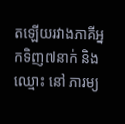តឡើយរវាងភាគីអ្នកទិញ៧នាក់ និងឈ្មោះ នៅ ភារម្យ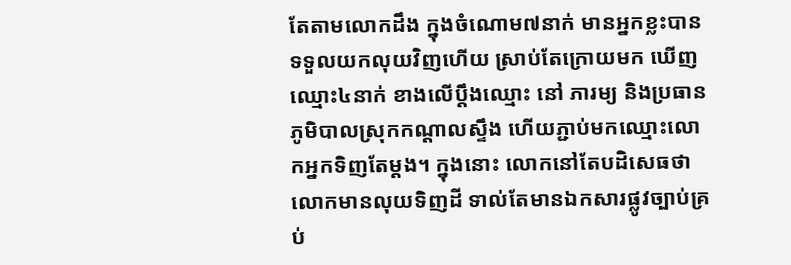តែតាមលោកដឹង ក្នុងចំណោម៧នាក់ មានអ្នកខ្លះបានទទួលយកលុយវិញហើយ ស្រាប់តែក្រោយមក ឃើញឈ្មោះ៤នាក់ ខាងលើប្ដឹងឈ្មោះ នៅ ភារម្យ និងប្រធានភូមិបាលស្រុកកណ្ដាលស្ទឹង ហើយភ្ជាប់មកឈ្មោះលោកអ្នកទិញតែម្ដង។ ក្នុងនោះ លោកនៅតែបដិសេធថា លោកមានលុយទិញដី ទាល់តែមានឯកសារផ្លូវច្បាប់គ្រប់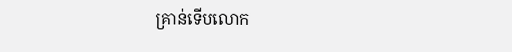គ្រាន់ទើបលោក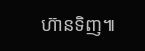ហ៊ានទិញ៕